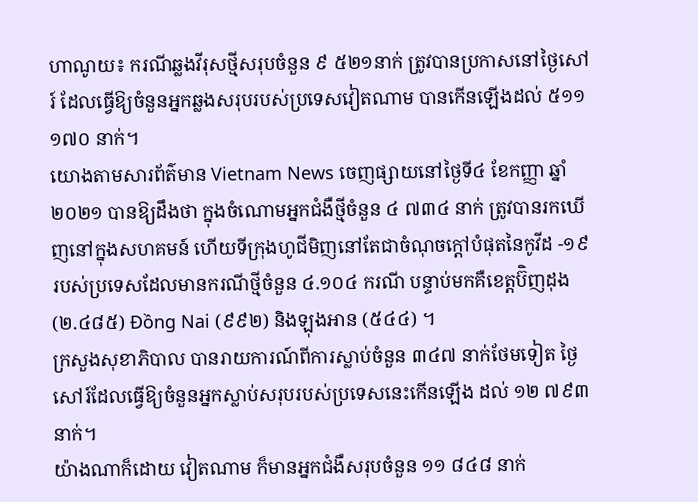ហាណូយ៖ ករណីឆ្លងវីរុសថ្មីសរុបចំនួន ៩ ៥២១នាក់ ត្រូវបានប្រកាសនៅថ្ងៃសៅរ៍ ដែលធ្វើឱ្យចំនួនអ្នកឆ្លងសរុបរបស់ប្រទេសវៀតណាម បានកើនឡើងដល់ ៥១១ ១៧០ នាក់។
យោងតាមសារព័ត៌មាន Vietnam News ចេញផ្សាយនៅថ្ងៃទី៤ ខែកញ្ញា ឆ្នាំ២០២១ បានឱ្យដឹងថា ក្នុងចំណោមអ្នកជំងឺថ្មីចំនួន ៤ ៧៣៤ នាក់ ត្រូវបានរកឃើញនៅក្នុងសហគមន៍ ហើយទីក្រុងហូជីមិញនៅតែជាចំណុចក្តៅបំផុតនៃកូវីដ -១៩ របស់ប្រទេសដែលមានករណីថ្មីចំនួន ៤.១០៤ ករណី បន្ទាប់មកគឺខេត្តប៊ិញដុង (២.៤៨៥) Đồng Nai (៩៩២) និងឡុងអាន (៥៤៤) ។
ក្រសួងសុខាភិបាល បានរាយការណ៍ពីការស្លាប់ចំនួន ៣៤៧ នាក់ថែមទៀត ថ្ងៃសៅរ៍ដែលធ្វើឱ្យចំនួនអ្នកស្លាប់សរុបរបស់ប្រទេសនេះកើនឡើង ដល់ ១២ ៧៩៣ នាក់។
យ៉ាងណាក៏ដោយ វៀតណាម ក៏មានអ្នកជំងឺសរុបចំនួន ១១ ៨៤៨ នាក់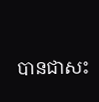បានជាសះ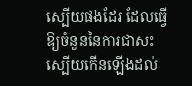ស្បើយផងដែរ ដែលធ្វើឱ្យចំនួននៃការជាសះស្បើយកើនឡើងដល់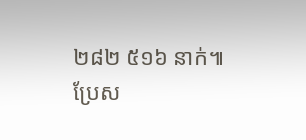២៨២ ៥១៦ នាក់៕
ប្រែស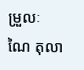ម្រួលៈ ណៃ តុលា